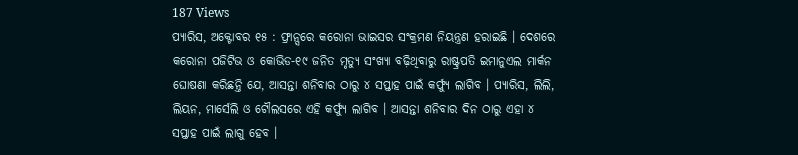187 Views
ପ୍ୟାରିସ, ଅକ୍ଟୋବର ୧୫ : ଫ୍ରାନ୍ସରେ କରୋନା ଭାଇସର ସଂକ୍ରମଣ ନିୟନ୍ତ୍ରଣ ହରାଇଛି । ଦେଶରେ କରୋନା ପଜିଟିଭ ଓ କୋଭିଡ-୧୯ ଜନିତ ମୃତ୍ୟୁ ସଂଖ୍ୟା ବଢ଼ିଥିବାରୁ ରାଷ୍ଟ୍ରପତି ଇମାନୁଏଲ ମାର୍କନ ଘୋଷଣା କରିଛନ୍ତି ଯେ, ଆସନ୍ତା ଶନିବାର ଠାରୁ ୪ ସପ୍ତାହ ପାଇଁ କର୍ଫ୍ୟୁ ଲାଗିବ । ପ୍ୟାରିସ, ଲିଲି, ଲିୟନ, ମାର୍ସେଲି ଓ ଟୌଲସରେ ଏହି କର୍ଫ୍ୟୁ ଲାଗିବ । ଆସନ୍ତା ଶନିବାର ଦିନ ଠାରୁ ଏହା ୪ ସପ୍ତାହ ପାଇଁ ଲାଗୁ ହେବ ।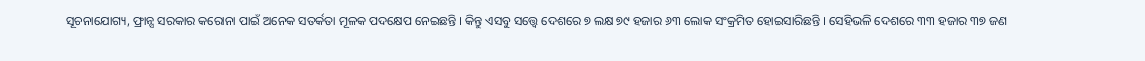ସୂଚନାଯୋଗ୍ୟ, ଫ୍ରାନ୍ସ ସରକାର କରୋନା ପାଇଁ ଅନେକ ସତର୍କତା ମୂଳକ ପଦକ୍ଷେପ ନେଇଛନ୍ତି । କିନ୍ତୁ ଏସବୁ ସତ୍ତ୍ୱେ ଦେଶରେ ୭ ଲକ୍ଷ ୭୯ ହଜାର ୬୩ ଲୋକ ସଂକ୍ରମିତ ହୋଇସାରିଛନ୍ତି । ସେହିଭଳି ଦେଶରେ ୩୩ ହଜାର ୩୭ ଜଣ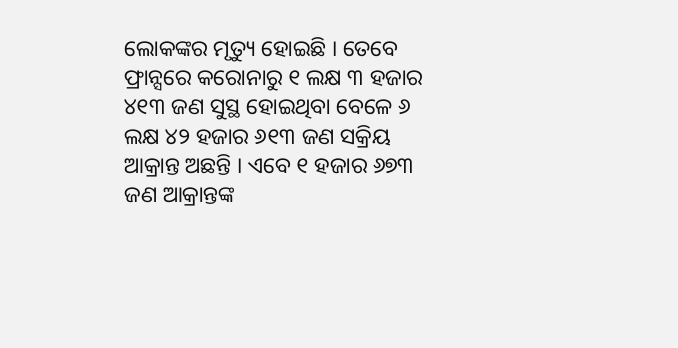ଲୋକଙ୍କର ମୃତ୍ୟୁ ହୋଇଛି । ତେବେ ଫ୍ରାନ୍ସରେ କରୋନାରୁ ୧ ଲକ୍ଷ ୩ ହଜାର ୪୧୩ ଜଣ ସୁସ୍ଥ ହୋଇଥିବା ବେଳେ ୬ ଲକ୍ଷ ୪୨ ହଜାର ୬୧୩ ଜଣ ସକ୍ରିୟ ଆକ୍ରାନ୍ତ ଅଛନ୍ତି । ଏବେ ୧ ହଜାର ୬୭୩ ଜଣ ଆକ୍ରାନ୍ତଙ୍କ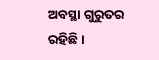ଅବସ୍ଥା ଗୁରୁତର ରହିଛି ।